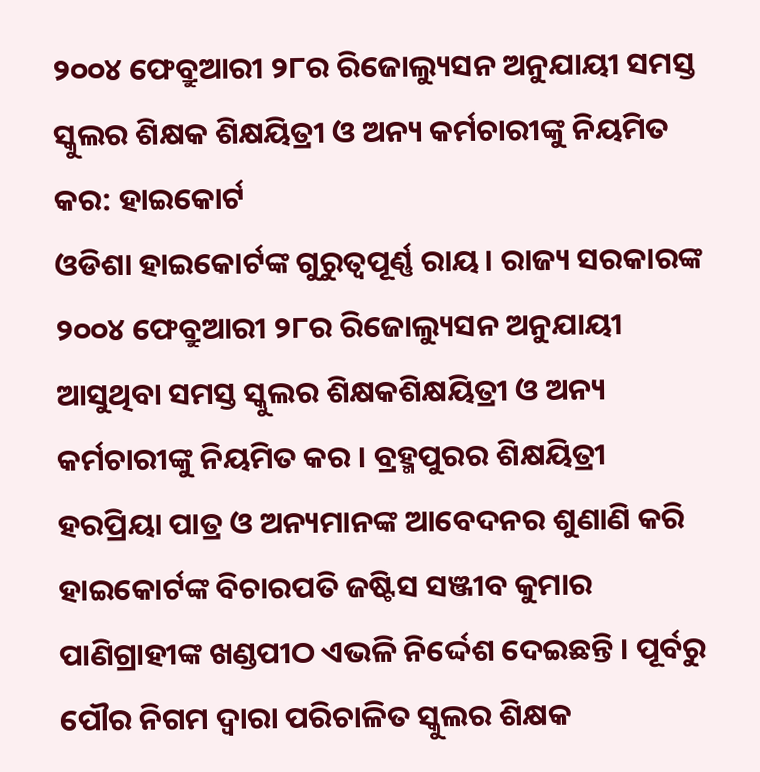୨୦୦୪ ଫେବ୍ରୁଆରୀ ୨୮ର ରିଜୋଲ୍ୟୁସନ ଅନୁଯାୟୀ ସମସ୍ତ ସ୍କୁଲର ଶିକ୍ଷକ ଶିକ୍ଷୟିତ୍ରୀ ଓ ଅନ୍ୟ କର୍ମଚାରୀଙ୍କୁ ନିୟମିତ କର: ହାଇକୋର୍ଟ
ଓଡିଶା ହାଇକୋର୍ଟଙ୍କ ଗୁରୁତ୍ୱପୂର୍ଣ୍ଣ ରାୟ। ରାଜ୍ୟ ସରକାରଙ୍କ ୨୦୦୪ ଫେବ୍ରୁଆରୀ ୨୮ର ରିଜୋଲ୍ୟୁସନ ଅନୁଯାୟୀ ଆସୁଥିବା ସମସ୍ତ ସ୍କୁଲର ଶିକ୍ଷକଶିକ୍ଷୟିତ୍ରୀ ଓ ଅନ୍ୟ କର୍ମଚାରୀଙ୍କୁ ନିୟମିତ କର । ବ୍ରହ୍ମପୁରର ଶିକ୍ଷୟିତ୍ରୀ ହରପ୍ରିୟା ପାତ୍ର ଓ ଅନ୍ୟମାନଙ୍କ ଆବେଦନର ଶୁଣାଣି କରି ହାଇକୋର୍ଟଙ୍କ ବିଚାରପତି ଜଷ୍ଟିସ ସଞ୍ଜୀବ କୁମାର ପାଣିଗ୍ରାହୀଙ୍କ ଖଣ୍ଡପୀଠ ଏଭଳି ନିର୍ଦ୍ଦେଶ ଦେଇଛନ୍ତି । ପୂର୍ବରୁ ପୌର ନିଗମ ଦ୍ୱାରା ପରିଚାଳିତ ସ୍କୁଲର ଶିକ୍ଷକ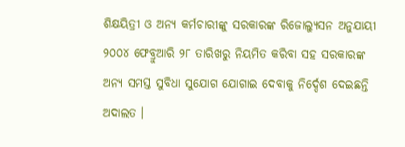ଶିକ୍ଷୟିତ୍ରୀ ଓ ଅନ୍ୟ କର୍ମଚାରୀଙ୍କୁ ସରକାରଙ୍କ ରିଜୋଲ୍ୟୁସନ ଅନୁଯାୟୀ ୨୦୦୪ ଫେବ୍ରୁଆରି ୨୮ ତାରିଖରୁ ନିୟମିତ କରିବା ସହ ସରକାରଙ୍କ ଅନ୍ୟ ସମସ୍ତ ସୁବିଧା ସୁଯୋଗ ଯୋଗାଇ ଦେବାକୁ ନିର୍ଦ୍ଦେଶ ଦେଇଛନ୍ତି ଅଦାଲତ ।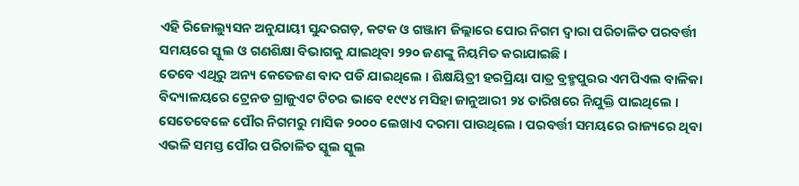ଏହି ରିଜୋଲ୍ୟୁସନ ଅନୁଯାୟୀ ସୁନ୍ଦରଗଡ଼, କଟକ ଓ ଗଞ୍ଜାମ ଜିଲ୍ଲାରେ ପୋର ନିଗମ ଦ୍ୱାରା ପରିଚାଳିତ ପରବର୍ତ୍ତୀ ସମୟରେ ସ୍କୁଲ ଓ ଗଣଶିକ୍ଷା ବିଭାଗକୁ ଯାଇଥିବା ୨୨୦ ଜଣଙ୍କୁ ନିୟମିତ କରାଯାଇଛି ।
ତେବେ ଏଥିରୁ ଅନ୍ୟ କେତେଜଣ ବାଦ ପଡି ଯାଇଥିଲେ । ଶିକ୍ଷୟିତ୍ରୀ ହରପ୍ରିୟା ପାତ୍ର ବ୍ରହ୍ମପୁରର ଏମପିଏଲ ବାଳିକା ବିଦ୍ୟାଳୟରେ ଟ୍ରେନଡ ଗ୍ରାଜୁଏଟ ଟିଚର ଭାବେ ୧୯୯୪ ମସିହା ଜାନୁଆରୀ ୨୪ ତାରିଖରେ ନିଯୁକ୍ତି ପାଇଥିଲେ । ସେତେବେଳେ ପୌର ନିଗମରୁ ମାସିକ ୨୦୦୦ ଲେଖାଏ ଦରମା ପାଉଥିଲେ । ପରବର୍ତ୍ତୀ ସମୟରେ ରାଜ୍ୟରେ ଥିବା ଏଭଳି ସମସ୍ତ ପୌର ପରିଚାଳିତ ସ୍କୁଲ ସ୍କୁଲ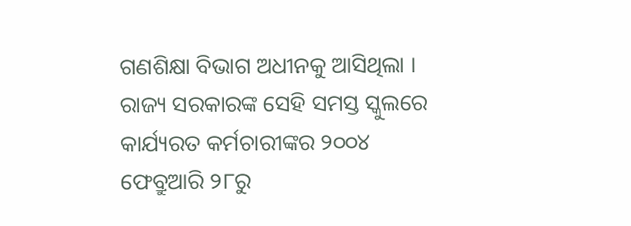ଗଣଶିକ୍ଷା ବିଭାଗ ଅଧୀନକୁ ଆସିଥିଲା ।
ରାଜ୍ୟ ସରକାରଙ୍କ ସେହି ସମସ୍ତ ସ୍କୁଲରେ କାର୍ଯ୍ୟରତ କର୍ମଚାରୀଙ୍କର ୨୦୦୪ ଫେବ୍ରୁଆରି ୨୮ରୁ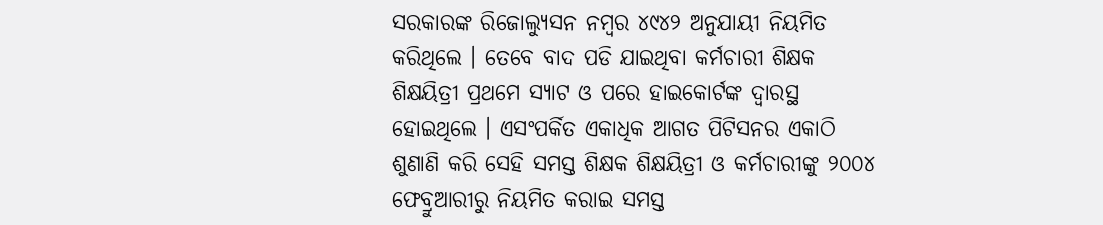ସରକାରଙ୍କ ରିଜୋଲ୍ୟୁସନ ନମ୍ବର ୪୯୪୨ ଅନୁଯାୟୀ ନିୟମିତ କରିଥିଲେ । ତେବେ ବାଦ ପଡି ଯାଇଥିବା କର୍ମଚାରୀ ଶିକ୍ଷକ ଶିକ୍ଷୟିତ୍ରୀ ପ୍ରଥମେ ସ୍ୟାଟ ଓ ପରେ ହାଇକୋର୍ଟଙ୍କ ଦ୍ୱାରସ୍ଥ ହୋଇଥିଲେ । ଏସଂପର୍କିତ ଏକାଧିକ ଆଗତ ପିଟିସନର ଏକାଠି ଶୁଣାଣି କରି ସେହି ସମସ୍ତ ଶିକ୍ଷକ ଶିକ୍ଷୟିତ୍ରୀ ଓ କର୍ମଚାରୀଙ୍କୁ ୨୦୦୪ ଫେବ୍ରୁଆରୀରୁ ନିୟମିତ କରାଇ ସମସ୍ତ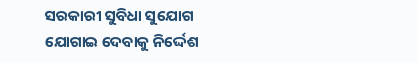ସରକାରୀ ସୁବିଧା ସୁଯୋଗ ଯୋଗାଇ ଦେବାକୁ ନିର୍ଦ୍ଦେଶ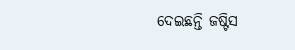ଦେଇଛନ୍ତି ଜଷ୍ଟିସ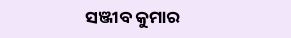ସଞ୍ଜୀବ କୁମାର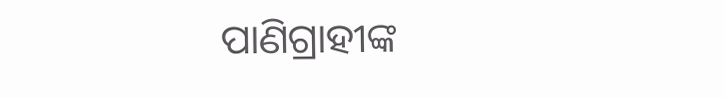ପାଣିଗ୍ରାହୀଙ୍କ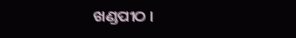ଖଣ୍ଡପୀଠ ।